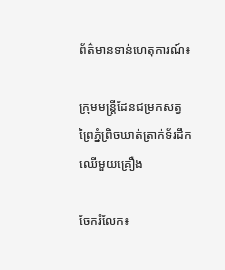ព័ត៌មានទាន់ហេតុការណ៍៖

ក្រុមមន្ត្រីដែនជម្រកសត្វព្រៃភ្នំព្រិចឃាត់ត្រាក់ទ័រដឹកឈើមួយគ្រឿង

ចែករំលែក៖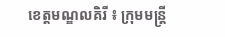ខេត្តមណ្ឌលគិរី ៖ ក្រុមមន្ត្រី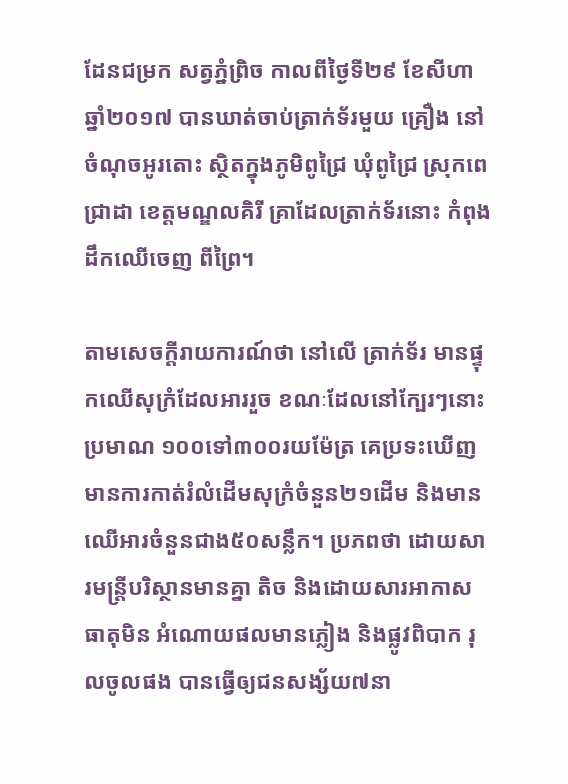ដែនជម្រក សត្វភ្នំព្រិច កាលពីថ្ងៃទី២៩ ខែសីហា ឆ្នាំ២០១៧ បានឃាត់ចាប់ត្រាក់ទ័រមួយ គ្រឿង នៅចំណុចអូរតោះ ស្ថិតក្នុងភូមិពូជ្រៃ ឃុំពូជ្រៃ ស្រុកពេជ្រាដា ខេត្តមណ្ឌលគិរី គ្រាដែលត្រាក់ទ័រនោះ កំពុងដឹកឈើចេញ ពីព្រៃ។

តាមសេចក្ដីរាយការណ៍ថា នៅលើ ត្រាក់ទ័រ មានផ្ទុកឈើសុក្រំដែលអាររួច ខណៈដែលនៅក្បែរៗនោះប្រមាណ ១០០ទៅ៣០០រយម៉ែត្រ គេប្រទះឃើញមានការកាត់រំលំដើមសុក្រំចំនួន២១ដើម និងមានឈើអារចំនួនជាង៥០សន្លឹក។ ប្រភពថា ដោយសារមន្ត្រីបរិស្ថានមានគ្នា តិច និងដោយសារអាកាសធាតុមិន អំណោយផលមានភ្លៀង និងផ្លូវពិបាក រុលចូលផង បានធ្វើឲ្យជនសង្ស័យ៧នា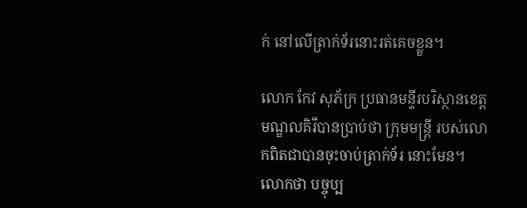ក់ នៅលើត្រាក់ទ័រនោះរត់គេចខ្លួន។

លោក កែវ សុភ័ក្រ ប្រធានមន្ទីរបរិស្ថានខេត្តមណ្ឌលគិរីបានប្រាប់ថា ក្រុមមន្ត្រី របស់លោកពិតជាបានចុះចាប់ត្រាក់ទ័រ នោះមែន។ លោកថា បច្ចុប្ប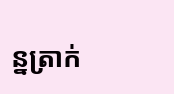ន្នត្រាក់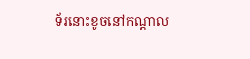ទ័រនោះខូចនៅកណ្ដាល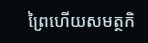ព្រៃហើយសមត្ថកិ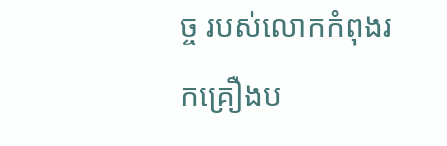ច្ច របស់លោកកំពុងរកគ្រឿងប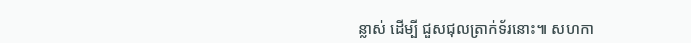ន្លាស់ ដើម្បី ជួសជុលត្រាក់ទ័រនោះ៕ សហកា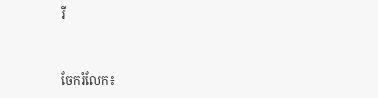រី


ចែករំលែក៖